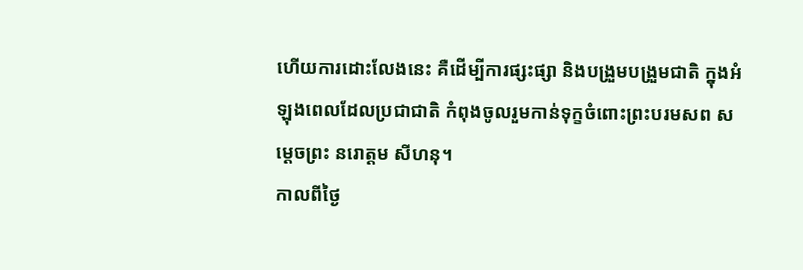ហើយការដោះលែងនេះ គឺដើម្បីការផ្សះផ្សា និងបង្រួមបង្រួមជាតិ ក្នុងអំឡុងពេលដែលប្រជាជាតិ កំពុងចូលរួមកាន់ទុក្ខចំពោះព្រះបរមសព សម្ដេចព្រះ នរោត្តម សីហនុ។
កាលពីថ្ងៃ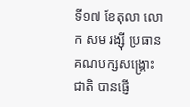ទី១៧ ខែតុលា លោក សម រង្ស៊ី ប្រធានគណបក្សសង្គ្រោះជាតិ បានផ្ញើ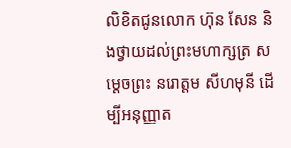លិខិតជូនលោក ហ៊ុន សែន និងថ្វាយដល់ព្រះមហាក្សត្រ សម្ដេចព្រះ នរោត្តម សីហមុនី ដើម្បីអនុញ្ញាត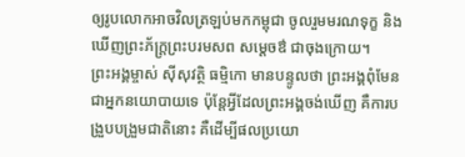ឲ្យរូបលោកអាចវិលត្រឡប់មកកម្ពុជា ចូលរួមមរណទុក្ខ និងឃើញព្រះភ័ក្ត្រព្រះបរមសព សម្ដេចឳ ជាចុងក្រោយ។
ព្រះអង្គម្ចាស់ ស៊ីសុវត្ថិ ធម្មិកោ មានបន្ទូលថា ព្រះអង្គពុំមែនជាអ្នកនយោបាយទេ ប៉ុន្តែអ្វីដែលព្រះអង្គចង់ឃើញ គឺការបង្រួបបង្រួមជាតិនោះ គឺដើម្បីផលប្រយោ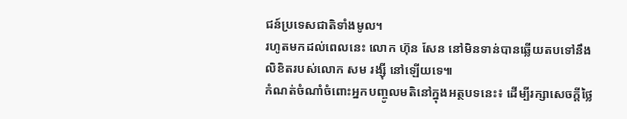ជន៍ប្រទេសជាតិទាំងមូល។
រហូតមកដល់ពេលនេះ លោក ហ៊ុន សែន នៅមិនទាន់បានឆ្លើយតបទៅនឹងលិខិតរបស់លោក សម រង្ស៊ី នៅឡើយទេ៕
កំណត់ចំណាំចំពោះអ្នកបញ្ចូលមតិនៅក្នុងអត្ថបទនេះ៖ ដើម្បីរក្សាសេចក្ដីថ្លៃ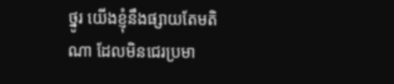ថ្នូរ យើងខ្ញុំនឹងផ្សាយតែមតិណា ដែលមិនជេរប្រមា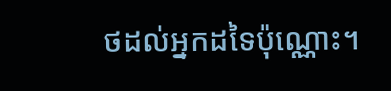ថដល់អ្នកដទៃប៉ុណ្ណោះ។